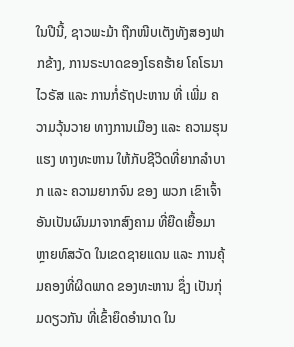ໃນປີນີ້, ຊາວພະມ້າ ຖືກໜີບເຕັງທັງສອງຟາກຂ້າງ, ການຣະບາດຂອງໂຣຄຮ້າຍ ໂຄໂຣນາໄວຣັສ ແລະ ການກໍ່ຣັຖປະຫານ ທີ່ ເພີ່ມ ຄວາມວຸ້ນວາຍ ທາງການເມືອງ ແລະ ຄວາມຮຸນແຮງ ທາງທະຫານ ໃຫ້ກັບຊີວິດທີ່ຍາກລໍາບາກ ແລະ ຄວາມຍາກຈົນ ຂອງ ພວກ ເຂົາເຈົ້າ ອັນເປັນຜົນມາຈາກສົງຄາມ ທີ່ຍືດເຍື້ອມາຫຼາຍທົສວັດ ໃນເຂດຊາຍແດນ ແລະ ການຄຸ້ມຄອງທີ່ຜິດພາດ ຂອງທະຫານ ຊຶ່ງ ເປັນກຸ່ມດຽວກັນ ທີ່ເຂົ້າຍຶດອຳນາດ ໃນ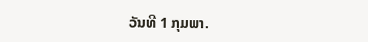ວັນທີ 1 ກຸມພາ.